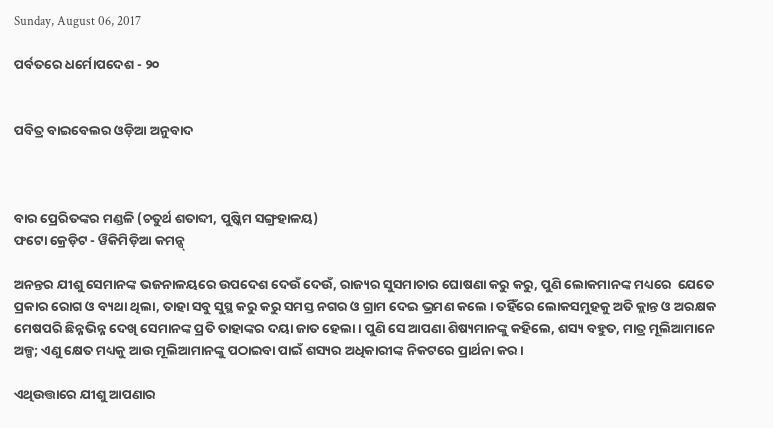Sunday, August 06, 2017

ପର୍ବତରେ ଧର୍ମୋପଦେଶ - ୨୦


ପବିତ୍ର ବାଇବେଲର ଓଡ଼ିଆ ଅନୁବାଦ



ବାର ପ୍ରେରିତଙ୍କର ମଣ୍ଡଳି (ଚତୁର୍ଥ ଶତାବ୍ଦୀ, ପୁଷ୍କିମ ସଙ୍ଗ୍ରହାଳୟ)
ଫଟୋ କ୍ରେଡ଼ିଟ - ୱିକିମିଡ଼ିଆ କମନ୍ସ୍

ଅନନ୍ତର ଯୀଶୁ ସେମାନଙ୍କ ଭଜନାଳୟରେ ଉପଦେଶ ଦେଉଁ ଦେଉଁ, ରାଜ୍ୟର ସୁସମାଚାର ଘୋଷଣା କରୁ କରୁ, ପୁଣି ଲୋକମାନଙ୍କ ମଧ୍ୟରେ  ଯେତେ ପ୍ରକାର ରୋଗ ଓ ବ୍ୟଥା ଥିଲା, ତାହା ସବୁ ସୁସ୍ଥ କରୁ କରୁ ସମସ୍ତ ନଗର ଓ ଗ୍ରାମ ଦେଇ ଭ୍ରମଣ କଲେ । ତହିଁରେ ଲୋକସମୁହକୁ ଅତି କ୍ଲାନ୍ତ ଓ ଅରକ୍ଷକ ମେଷପରି ଛିନ୍ନଭିନ୍ନ ଦେଖି ସେମାନଙ୍କ ପ୍ରତି ତାହାଙ୍କର ଦୟା ଜାତ ହେଲା । ପୁଣି ସେ ଆପଣା ଶିଷ୍ୟମାନଙ୍କୁ କହିଲେ, ଶସ୍ୟ ବହୁତ, ମାତ୍ର ମୂଲିଆମାନେ ଅଳ୍ପ; ଏଣୁ କ୍ଷେତ ମଧ୍ୟକୁ ଆଉ ମୂଲିଆମାନଙ୍କୁ ପଠାଇବା ପାଇଁ ଶସ୍ୟର ଅଧିକାରୀଙ୍କ ନିକଟରେ ପ୍ରାର୍ଥନା କର ।

ଏଥିଉତ୍ତାରେ ଯୀଶୁ ଆପଣାର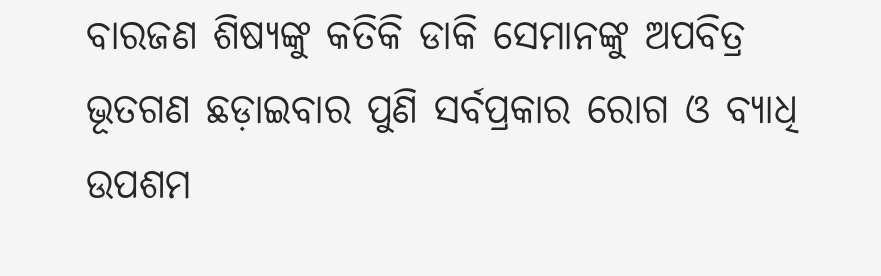ବାରଜଣ ଶିଷ୍ୟଙ୍କୁ କତିକି ଡାକି ସେମାନଙ୍କୁ ଅପବିତ୍ର ଭୂତଗଣ ଛଡ଼ାଇବାର ପୁଣି ସର୍ବପ୍ରକାର ରୋଗ ଓ ବ୍ୟାଧି ଉପଶମ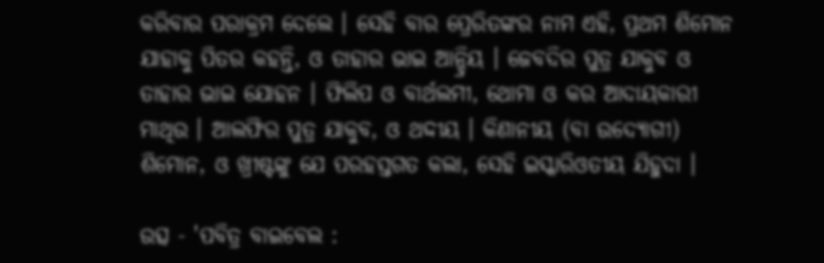କରିବାର ପରାକ୍ରମ ଦେଲେ । ସେହି ବାର ପ୍ରେରିତଙ୍କର ନାମ ଏହି, ପ୍ରଥମ ଶିମୋନ ଯାହାକୁ ପିତର କହନ୍ତି, ଓ ତାହାର ଭାଇ ଆନ୍ଦ୍ରିୟ । ଜେବଦିର ପୁତ୍ର ଯାକୁବ ଓ ତାହାର ଭାଇ ଯୋହନ । ଫିଲିପ ଓ ବାର୍ଥଲମୀ, ଥୋମା ଓ କର ଆଦାୟକାରୀ ମାଥିଉ । ଆଲଫିର ପୁତ୍ର ଯାକୁବ, ଓ ଥଦ୍ଦୀୟ । କିଣାନୀୟ (ବା ଉଦ୍ଯୋଗୀ) ଶିମୋନ, ଓ ଖ୍ରୀଷ୍ଟଙ୍କୁ ଯେ ପରହସ୍ତଗତ କଲା, ସେହି ଇସ୍କାରିଓତୀୟ ଯିହୁଦା ।

ଉତ୍ସ - 'ପବିତ୍ର ବାଇବେଲ :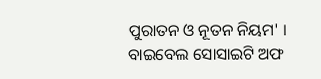ପୁରାତନ ଓ ନୂତନ ନିୟମ' । ବାଇବେଲ ସୋସାଇଟି ଅଫ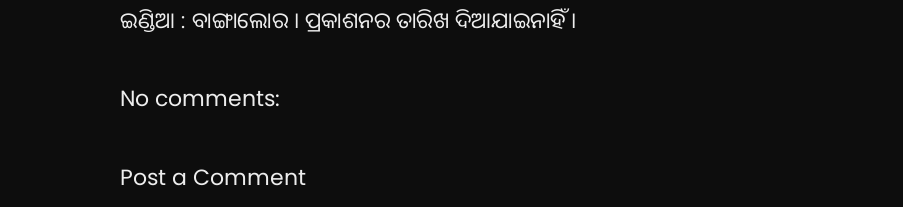ଇଣ୍ଡିଆ : ବାଙ୍ଗାଲୋର । ପ୍ରକାଶନର ତାରିଖ ଦିଆଯାଇନାହିଁ ।

No comments:

Post a Comment